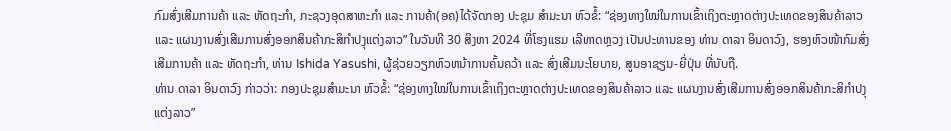ກົມສົ່ງເສີມການຄ້າ ແລະ ຫັດຖະກໍາ, ກະຊວງອຸດສາຫະກໍາ ແລະ ການຄ້າ(ອຄ)ໄດ້ຈັດກອງ ປະຊຸມ ສໍາມະນາ ຫົວຂໍ້: “ຊ່ອງທາງໃໝ່ໃນການເຂົ້າເຖິງຕະຫຼາດຕ່າງປະເທດຂອງສິນຄ້າລາວ ແລະ ແຜນງານສົ່ງເສີມການສົ່ງອອກສິນຄ້າກະສິກໍາປງຸແຕ່ງລາວ” ໃນວັນທີ 30 ສິງຫາ 2024 ທີ່ໂຮງແຮມ ເລີທາດຫຼວງ ເປັນປະທານຂອງ ທ່ານ ດາລາ ອິນດາວົງ, ຮອງຫົວໜ້າກົມສົ່ງເສີມການຄ້າ ແລະ ຫັດຖະກໍາ, ທ່ານ Ishida Yasushi, ຜູ້ຊ່ວຍວຽກຫົວຫນ້າການຄົ້ນຄວ້າ ແລະ ສົ່ງເສີມນະໂຍບາຍ, ສູນອາຊຽນ-ຍີ່ປຸ່ນ ທີ່ນັບຖື.
ທ່ານ ດາລາ ອິນດາວົງ ກ່າວວ່າ: ກອງປະຊຸມສໍາມະນາ ຫົວຂໍ້: “ຊ່ອງທາງໃໝ່ໃນການເຂົ້າເຖິງຕະຫຼາດຕ່າງປະເທດຂອງສິນຄ້າລາວ ແລະ ແຜນງານສົ່ງເສີມການສົ່ງອອກສິນຄ້າກະສິກໍາປງຸແຕ່ງລາວ”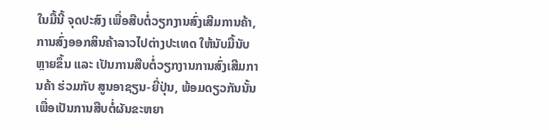ໃນມື້ນີ້ ຈຸດປະສົງ ເພື່ອສືບຕໍ່ວຽກງານສົ່ງເສີມການຄ້າ, ການສົ່ງອອກສິນຄ້າລາວໄປຕ່າງປະເທດ ໃຫ້ນັບມື້ນັບຫຼາຍຂຶ້ນ ແລະ ເປັນການສືບຕໍ່ວຽກງານການສົ່ງເສີມການຄ້າ ຮ່ວມກັບ ສູນອາຊຽນ-ຍີ່ປຸ່ນ, ພ້ອມດຽວກັນນັ້ນ ເພື່ອເປັນການສືບຕໍ່ຜັນຂະຫຍາ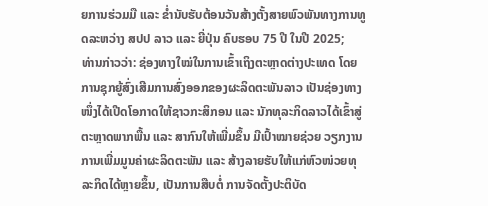ຍການຮ່ວມມື ແລະ ຂໍ່ານັບຮັບຕ້ອນວັນສ້າງຕັ້ງສາຍພົວພັນທາງການທູດລະຫວ່າງ ສປປ ລາວ ແລະ ຍີ່ປຸ່ນ ຄົບຮອບ 75 ປີ ໃນປີ 2025;
ທ່ານກ່າວວ່າ: ຊ່ອງທາງໃໝ່ໃນການເຂົ້າເຖິງຕະຫຼາດຕ່າງປະເທດ ໂດຍການຊຸກຍູ້ສົ່ງເສີມການສົ່ງອອກຂອງຜະລິດຕະພັນລາວ ເປັນຊ່ອງທາງໜຶ່ງໄດ້ເປີດໂອກາດໃຫ້ຊາວກະສິກອນ ແລະ ນັກທຸລະກິດລາວໄດ້ເຂົ້າສູ່ຕະຫຼາດພາກພື້ນ ແລະ ສາກົນໃຫ້ເພີ່ມຂຶ້ນ ມີເປົ້າໝາຍຊ່ວຍ ວຽກງານການເພີ່ມມູນຄ່າຜະລິດຕະພັນ ແລະ ສ້າງລາຍຮັບໃຫ້ແກ່ຫົວໜ່ວຍທຸລະກິດໄດ້ຫຼາຍຂຶ້ນ, ເປັນການສືບຕໍ່ ການຈັດຕັ້ງປະຕິບັດ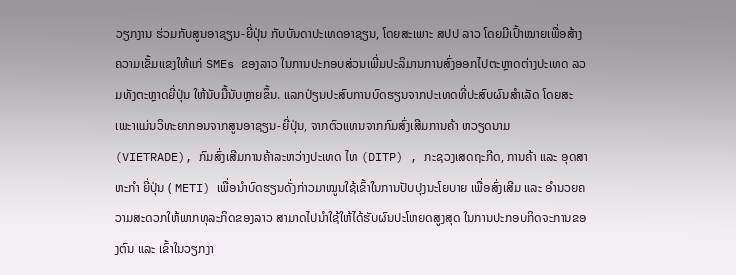ວຽກງານ ຮ່ວມກັບສູນອາຊຽນ-ຍີ່ປຸ່ນ ກັບບັນດາປະເທດອາຊຽນ, ໂດຍສະເພາະ ສປປ ລາວ ໂດຍມີເປົ້າໝາຍເພື່ອສ້າງຄວາມເຂັ້ມແຂງໃຫ້ແກ່ SMEs ຂອງລາວ ໃນການປະກອບສ່ວນເພີ່ມປະລິມານການສົ່ງອອກໄປຕະຫຼາດຕ່າງປະເທດ ລວມທັງຕະຫຼາດຍີ່ປຸ່ນ ໃຫ້ນັບມື້ນັບຫຼາຍຂຶ້ນ. ແລກປ່ຽນປະສົບການບົດຮຽນຈາກປະເທດທີ່ປະສົບຜົນສໍາເລັດ ໂດຍສະເພະາແມ່ນວິທະຍາກອນຈາກສູນອາຊຽນ-ຍີ່ປຸ່ນ, ຈາກຕົວແທນຈາກກົມສົ່ງເສີມການຄ້າ ຫວຽດນາມ (VIETRADE), ກົມສົ່ງເສີມການຄ້າລະຫວ່າງປະເທດ ໄທ (DITP) , ກະຊວງເສດຖະກີດ, ການຄ້າ ແລະ ອຸດສາຫະກໍາ ຍີ່ປຸ່ນ ( METI) ເພື່ອນຳບົດຮຽນດັ່ງກ່າວມາໝູນໃຊ້ເຂົ້າໃນການປັບປຸງນະໂຍບາຍ ເພື່ອສົ່ງເສີມ ແລະ ອໍານວຍຄວາມສະດວກໃຫ້ພາກທຸລະກິດຂອງລາວ ສາມາດໄປນໍາໃຊ້ໃຫ້ໄດ້ຮັບຜົນປະໂຫຍດສູງສຸດ ໃນການປະກອບກິດຈະການຂອງຕົນ ແລະ ເຂົ້າໃນວຽກງາ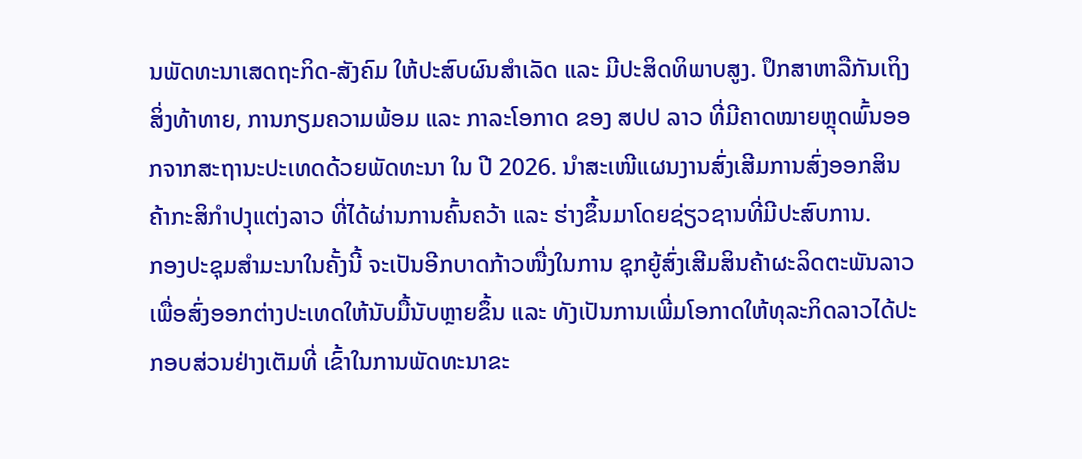ນພັດທະນາເສດຖະກິດ-ສັງຄົມ ໃຫ້ປະສົບຜົນສຳເລັດ ແລະ ມີປະສິດທິພາບສູງ. ປຶກສາຫາລືກັນເຖິງສິ່ງທ້າທາຍ, ການກຽມຄວາມພ້ອມ ແລະ ກາລະໂອກາດ ຂອງ ສປປ ລາວ ທີ່ມີຄາດໝາຍຫຼຸດພົ້ນອອກຈາກສະຖານະປະເທດດ້ວຍພັດທະນາ ໃນ ປີ 2026. ນໍາສະເໜີແຜນງານສົ່ງເສີມການສົ່ງອອກສິນຄ້າກະສິກໍາປງຸແຕ່ງລາວ ທີ່ໄດ້ຜ່ານການຄົ້ນຄວ້າ ແລະ ຮ່າງຂຶ້ນມາໂດຍຊ່ຽວຊານທີ່ມີປະສົບການ.
ກອງປະຊຸມສໍາມະນາໃນຄັ້ງນີ້ ຈະເປັນອີກບາດກ້າວໜື່ງໃນການ ຊຸກຍູ້ສົ່ງເສີມສິນຄ້າຜະລິດຕະພັນລາວ ເພື່ອສົ່ງອອກຕ່າງປະເທດໃຫ້ນັບມື້ນັບຫຼາຍຂຶ້ນ ແລະ ທັງເປັນການເພີ່ມໂອກາດໃຫ້ທຸລະກິດລາວໄດ້ປະກອບສ່ວນຢ່າງເຕັມທີ່ ເຂົ້າໃນການພັດທະນາຂະ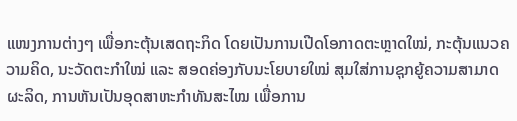ແໜງການຕ່າງໆ ເພື່ອກະຕຸ້ນເສດຖະກິດ ໂດຍເປັນການເປີດໂອກາດຕະຫຼາດໃໝ່, ກະຕຸ້ນແນວຄວາມຄິດ, ນະວັດຕະກໍາໃໝ່ ແລະ ສອດຄ່ອງກັບນະໂຍບາຍໃໝ່ ສຸມໃສ່ການຊຸກຍູ້ຄວາມສາມາດຜະລິດ, ການຫັນເປັນອຸດສາຫະກຳທັນສະໄໝ ເພື່ອການ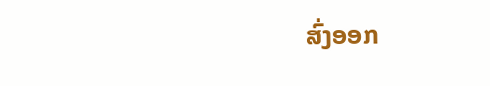ສົ່ງອອກ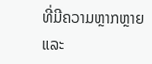ທີ່ມີຄວາມຫຼາກຫຼາຍ ແລະ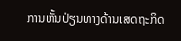ການຫັ້ນປ່ຽນທາງດ້ານເສດຖະກິດ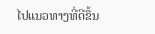ໄປແນວທາງທີ່ດີຂຶ້ນ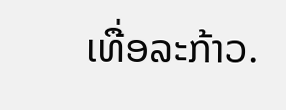ເທື່ອລະກ້າວ.